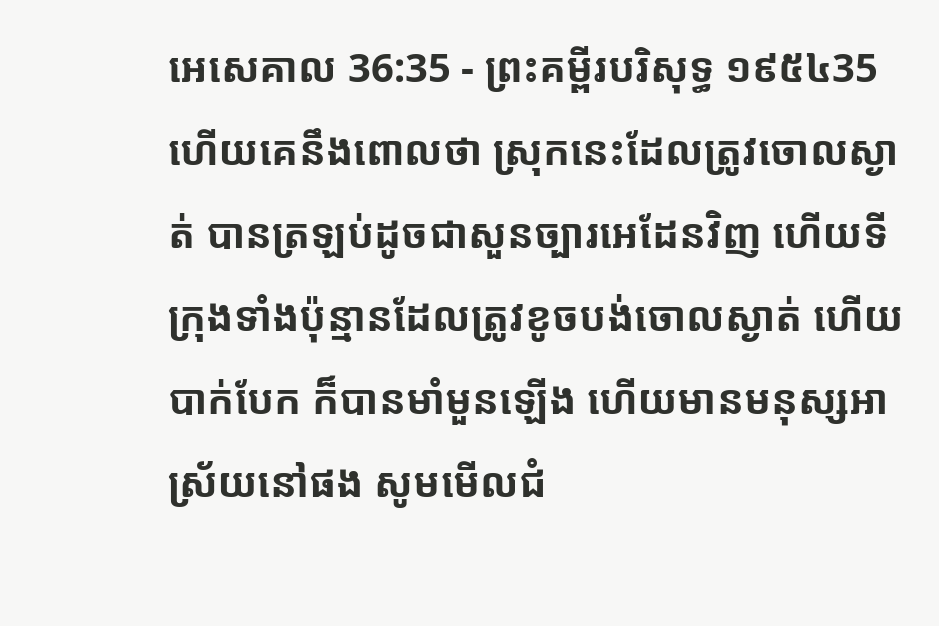អេសេគាល 36:35 - ព្រះគម្ពីរបរិសុទ្ធ ១៩៥៤35 ហើយគេនឹងពោលថា ស្រុកនេះដែលត្រូវចោលស្ងាត់ បានត្រឡប់ដូចជាសួនច្បារអេដែនវិញ ហើយទីក្រុងទាំងប៉ុន្មានដែលត្រូវខូចបង់ចោលស្ងាត់ ហើយបាក់បែក ក៏បានមាំមួនឡើង ហើយមានមនុស្សអាស្រ័យនៅផង សូមមើលជំ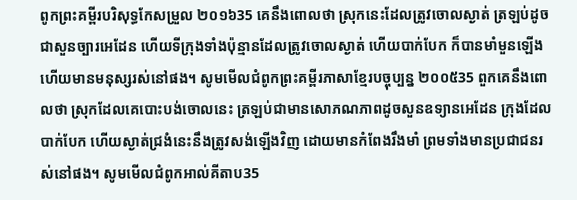ពូកព្រះគម្ពីរបរិសុទ្ធកែសម្រួល ២០១៦35 គេនឹងពោលថា ស្រុកនេះដែលត្រូវចោលស្ងាត់ ត្រឡប់ដូចជាសួនច្បារអេដែន ហើយទីក្រុងទាំងប៉ុន្មានដែលត្រូវចោលស្ងាត់ ហើយបាក់បែក ក៏បានមាំមួនឡើង ហើយមានមនុស្សរស់នៅផង។ សូមមើលជំពូកព្រះគម្ពីរភាសាខ្មែរបច្ចុប្បន្ន ២០០៥35 ពួកគេនឹងពោលថា ស្រុកដែលគេបោះបង់ចោលនេះ ត្រឡប់ជាមានសោភណភាពដូចសួនឧទ្យានអេដែន ក្រុងដែលបាក់បែក ហើយស្ងាត់ជ្រងំនេះនឹងត្រូវសង់ឡើងវិញ ដោយមានកំពែងរឹងមាំ ព្រមទាំងមានប្រជាជនរស់នៅផង។ សូមមើលជំពូកអាល់គីតាប35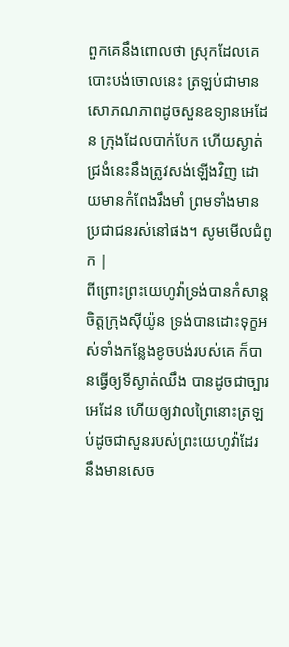ពួកគេនឹងពោលថា ស្រុកដែលគេបោះបង់ចោលនេះ ត្រឡប់ជាមានសោភណភាពដូចសួនឧទ្យានអេដែន ក្រុងដែលបាក់បែក ហើយស្ងាត់ជ្រងំនេះនឹងត្រូវសង់ឡើងវិញ ដោយមានកំពែងរឹងមាំ ព្រមទាំងមានប្រជាជនរស់នៅផង។ សូមមើលជំពូក |
ពីព្រោះព្រះយេហូវ៉ាទ្រង់បានកំសាន្តចិត្តក្រុងស៊ីយ៉ូន ទ្រង់បានដោះទុក្ខអស់ទាំងកន្លែងខូចបង់របស់គេ ក៏បានធ្វើឲ្យទីស្ងាត់ឈឹង បានដូចជាច្បារអេដែន ហើយឲ្យវាលព្រៃនោះត្រឡប់ដូចជាសួនរបស់ព្រះយេហូវ៉ាដែរ នឹងមានសេច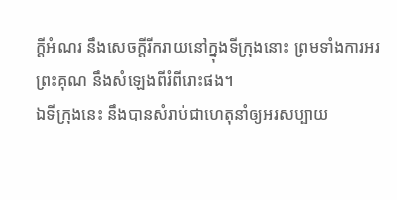ក្ដីអំណរ នឹងសេចក្ដីរីករាយនៅក្នុងទីក្រុងនោះ ព្រមទាំងការអរព្រះគុណ នឹងសំឡេងពីរំពីរោះផង។
ឯទីក្រុងនេះ នឹងបានសំរាប់ជាហេតុនាំឲ្យអរសប្បាយ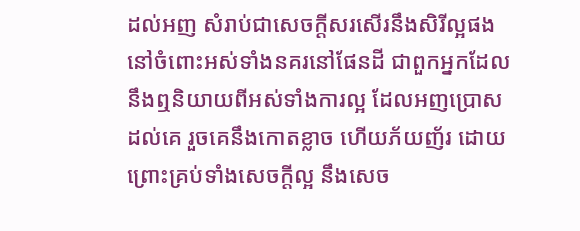ដល់អញ សំរាប់ជាសេចក្ដីសរសើរនឹងសិរីល្អផង នៅចំពោះអស់ទាំងនគរនៅផែនដី ជាពួកអ្នកដែលនឹងឮនិយាយពីអស់ទាំងការល្អ ដែលអញប្រោសដល់គេ រួចគេនឹងកោតខ្លាច ហើយភ័យញ័រ ដោយព្រោះគ្រប់ទាំងសេចក្ដីល្អ នឹងសេច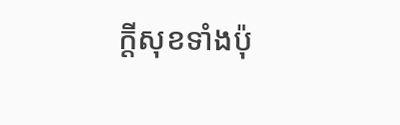ក្ដីសុខទាំងប៉ុ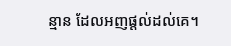ន្មាន ដែលអញផ្តល់ដល់គេ។